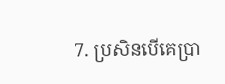7. ប្រសិនបើគេប្រា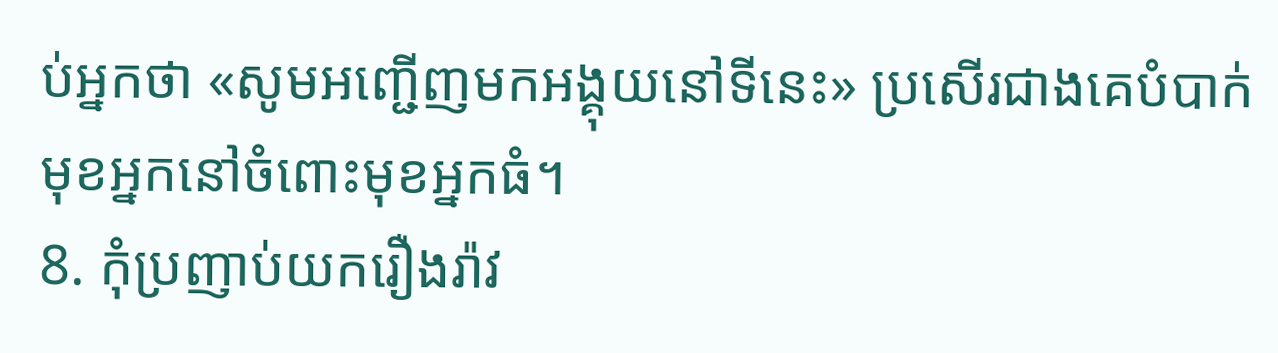ប់អ្នកថា «សូមអញ្ជើញមកអង្គុយនៅទីនេះ» ប្រសើរជាងគេបំបាក់មុខអ្នកនៅចំពោះមុខអ្នកធំ។
8. កុំប្រញាប់យករឿងរ៉ាវ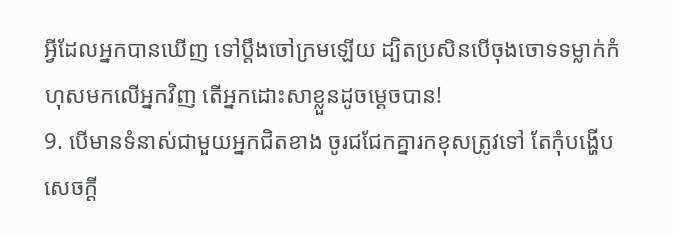អ្វីដែលអ្នកបានឃើញ ទៅប្ដឹងចៅក្រមឡើយ ដ្បិតប្រសិនបើចុងចោទទម្លាក់កំហុសមកលើអ្នកវិញ តើអ្នកដោះសាខ្លួនដូចម្ដេចបាន!
9. បើមានទំនាស់ជាមួយអ្នកជិតខាង ចូរជជែកគ្នារកខុសត្រូវទៅ តែកុំបង្ហើបសេចក្ដី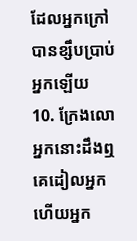ដែលអ្នកក្រៅបានខ្សឹបប្រាប់អ្នកឡើយ
10. ក្រែងលោអ្នកនោះដឹងឮ គេដៀលអ្នក ហើយអ្នក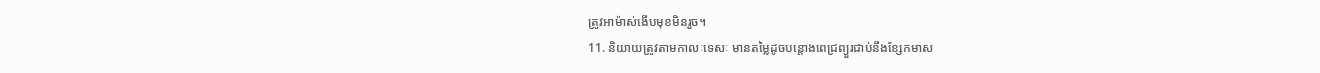ត្រូវអាម៉ាស់ងើបមុខមិនរួច។
11. និយាយត្រូវតាមកាលៈទេសៈ មានតម្លៃដូចបន្តោងពេជ្រព្យួរជាប់នឹងខ្សែកមាស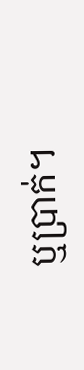ឬប្រាក់។